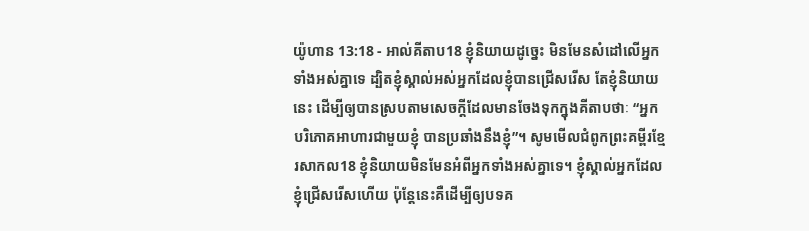យ៉ូហាន 13:18 - អាល់គីតាប18 ខ្ញុំនិយាយដូច្នេះ មិនមែនសំដៅលើអ្នកទាំងអស់គ្នាទេ ដ្បិតខ្ញុំស្គាល់អស់អ្នកដែលខ្ញុំបានជ្រើសរើស តែខ្ញុំនិយាយនេះ ដើម្បីឲ្យបានស្របតាមសេចក្ដីដែលមានចែងទុកក្នុងគីតាបថាៈ “អ្នកបរិភោគអាហារជាមួយខ្ញុំ បានប្រឆាំងនឹងខ្ញុំ”។ សូមមើលជំពូកព្រះគម្ពីរខ្មែរសាកល18 ខ្ញុំនិយាយមិនមែនអំពីអ្នកទាំងអស់គ្នាទេ។ ខ្ញុំស្គាល់អ្នកដែលខ្ញុំជ្រើសរើសហើយ ប៉ុន្តែនេះគឺដើម្បីឲ្យបទគ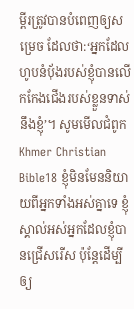ម្ពីរត្រូវបានបំពេញឲ្យសម្រេច ដែលថា:‘អ្នកដែលហូបនំប៉័ងរបស់ខ្ញុំបានលើកកែងជើងរបស់ខ្លួនទាស់នឹងខ្ញុំ’។ សូមមើលជំពូកKhmer Christian Bible18 ខ្ញុំមិនមែននិយាយពីអ្នកទាំងអស់គ្នាទេ ខ្ញុំស្គាល់អស់អ្នកដែលខ្ញុំបានជ្រើសរើស ប៉ុន្ដែដើម្បីឲ្យ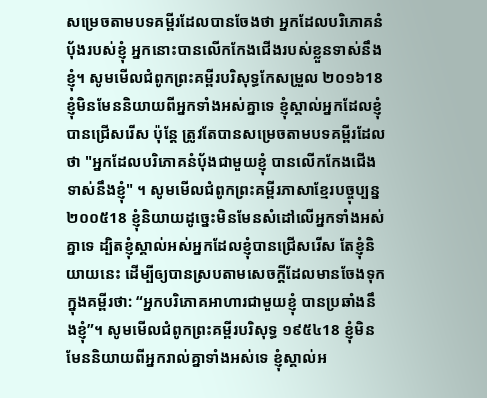សម្រេចតាមបទគម្ពីរដែលបានចែងថា អ្នកដែលបរិភោគនំប៉័ងរបស់ខ្ញុំ អ្នកនោះបានលើកកែងជើងរបស់ខ្លួនទាស់នឹងខ្ញុំ។ សូមមើលជំពូកព្រះគម្ពីរបរិសុទ្ធកែសម្រួល ២០១៦18 ខ្ញុំមិនមែននិយាយពីអ្នកទាំងអស់គ្នាទេ ខ្ញុំស្គាល់អ្នកដែលខ្ញុំបានជ្រើសរើស ប៉ុន្តែ ត្រូវតែបានសម្រេចតាមបទគម្ពីរដែលថា "អ្នកដែលបរិភោគនំបុ័ងជាមួយខ្ញុំ បានលើកកែងជើងទាស់នឹងខ្ញុំ" ។ សូមមើលជំពូកព្រះគម្ពីរភាសាខ្មែរបច្ចុប្បន្ន ២០០៥18 ខ្ញុំនិយាយដូច្នេះមិនមែនសំដៅលើអ្នកទាំងអស់គ្នាទេ ដ្បិតខ្ញុំស្គាល់អស់អ្នកដែលខ្ញុំបានជ្រើសរើស តែខ្ញុំនិយាយនេះ ដើម្បីឲ្យបានស្របតាមសេចក្ដីដែលមានចែងទុកក្នុងគម្ពីរថា: “អ្នកបរិភោគអាហារជាមួយខ្ញុំ បានប្រឆាំងនឹងខ្ញុំ”។ សូមមើលជំពូកព្រះគម្ពីរបរិសុទ្ធ ១៩៥៤18 ខ្ញុំមិនមែននិយាយពីអ្នករាល់គ្នាទាំងអស់ទេ ខ្ញុំស្គាល់អ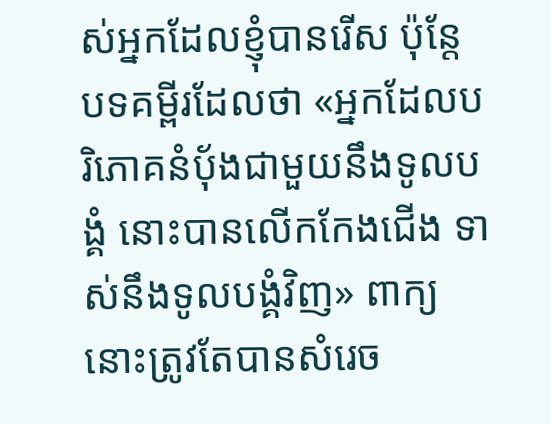ស់អ្នកដែលខ្ញុំបានរើស ប៉ុន្តែ បទគម្ពីរដែលថា «អ្នកដែលបរិភោគនំបុ័ងជាមួយនឹងទូលបង្គំ នោះបានលើកកែងជើង ទាស់នឹងទូលបង្គំវិញ» ពាក្យនោះត្រូវតែបានសំរេច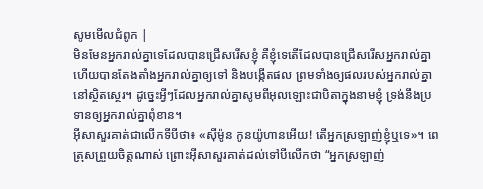សូមមើលជំពូក |
មិនមែនអ្នករាល់គ្នាទេដែលបានជ្រើសរើសខ្ញុំ គឺខ្ញុំទេតើដែលបានជ្រើសរើសអ្នករាល់គ្នា ហើយបានតែងតាំងអ្នករាល់គ្នាឲ្យទៅ និងបង្កើតផល ព្រមទាំងឲ្យផលរបស់អ្នករាល់គ្នានៅស្ថិតស្ថេរ។ ដូច្នេះអ្វីៗដែលអ្នករាល់គ្នាសូមពីអុលឡោះជាបិតាក្នុងនាមខ្ញុំ ទ្រង់នឹងប្រទានឲ្យអ្នករាល់គ្នាពុំខាន។
អ៊ីសាសួរគាត់ជាលើកទីបីថា៖ «ស៊ីម៉ូន កូនយ៉ូហានអើយ! តើអ្នកស្រឡាញ់ខ្ញុំឬទេ»។ ពេត្រុសព្រួយចិត្ដណាស់ ព្រោះអ៊ីសាសួរគាត់ដល់ទៅបីលើកថា “អ្នកស្រឡាញ់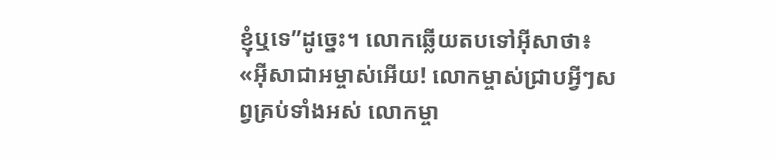ខ្ញុំឬទេ”ដូច្នេះ។ លោកឆ្លើយតបទៅអ៊ីសាថា៖ «អ៊ីសាជាអម្ចាស់អើយ! លោកម្ចាស់ជ្រាបអ្វីៗសព្វគ្រប់ទាំងអស់ លោកម្ចា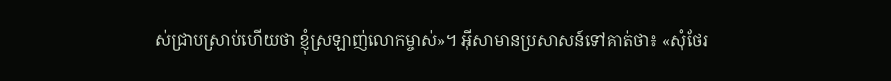ស់ជ្រាបស្រាប់ហើយថា ខ្ញុំស្រឡាញ់លោកម្ចាស់»។ អ៊ីសាមានប្រសាសន៍ទៅគាត់ថា៖ «សុំថែរ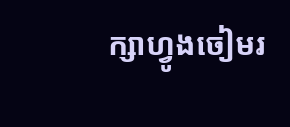ក្សាហ្វូងចៀមរ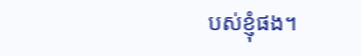បស់ខ្ញុំផង។